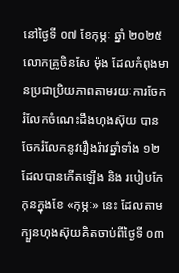នៅថ្ងៃទី ០៧ ខែកុម្ភៈ ឆ្នាំ ២០២៥ លោកគ្រូចិនសែ ម៉ុង ដែលកំពុងមានប្រជាប្រិយភាពតាមរយៈការចែករំលែកចំណេះដឹងហុងស៊ុយ បានចែករំលែកនូវរឿងរ៉ាវឆ្នាំទាំង ១២ ដែលបានកើតឡើង និង របៀបកែកុនក្នុងខែ «កុម្ភៈ» នេះ ដែលតាមក្បួនហុងស៊ុយគិតចាប់ពីថ្ងៃទី ០៣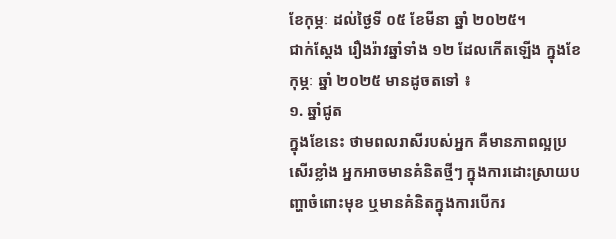ខែកុម្ភៈ ដល់ថ្ងៃទី ០៥ ខែមីនា ឆ្នាំ ២០២៥។
ជាក់ស្ដែង រឿងរ៉ាវឆ្នាំទាំង ១២ ដែលកើតឡើង ក្នុងខែកុម្ភៈ ឆ្នាំ ២០២៥ មានដូចតទៅ ៖
១. ឆ្នាំជូត
ក្នុងខែនេះ ថាមពលរាសីរបស់អ្នក គឺមានភាពល្អប្រសើរខ្លាំង អ្នកអាចមានគំនិតថ្មីៗ ក្នុងការដោះស្រាយបញ្ហាចំពោះមុខ ឬមានគំនិតក្នុងការបើករ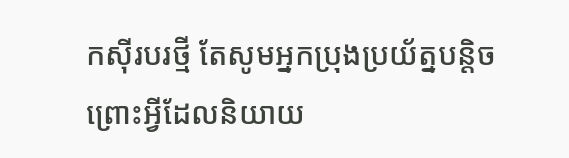កស៊ីរបរថ្មី តែសូមអ្នកប្រុងប្រយ័ត្នបន្តិច ព្រោះអ្វីដែលនិយាយ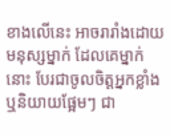ខាងលើនេះ អាចរារាំងដោយមនុស្សម្នាក់ ដែលគេម្នាក់នោះ បែរជាចូលចិត្តអ្នកខ្លាំង ឬនិយាយផ្អែមៗ ជា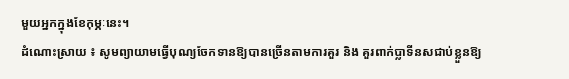មួយអ្នកក្នុងខែកុម្ភៈនេះ។
ដំណោះស្រាយ ៖ សូមព្យាយាមធ្វើបុណ្យចែកទានឱ្យបានច្រើនតាមការគួរ និង គួរពាក់ប្លាទីនសជាប់ខ្លួនឱ្យ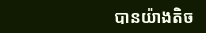បានយ៉ាងតិច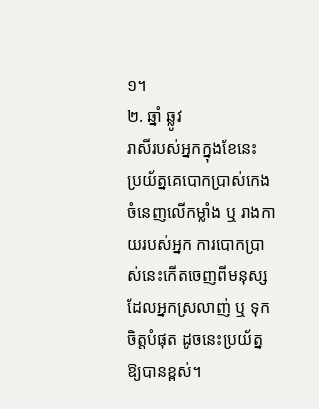១។
២. ឆ្នាំ ឆ្លូវ
រាសីរបស់អ្នកក្នុងខែនេះ ប្រយ័ត្នគេបោកប្រាស់កេងចំនេញលើកម្លាំង ឬ រាងកាយរបស់អ្នក ការបោកប្រាស់នេះកើតចេញពីមនុស្សដែលអ្នកស្រលាញ់ ឬ ទុកចិត្តបំផុត ដូចនេះប្រយ័ត្នឱ្យបានខ្ពស់។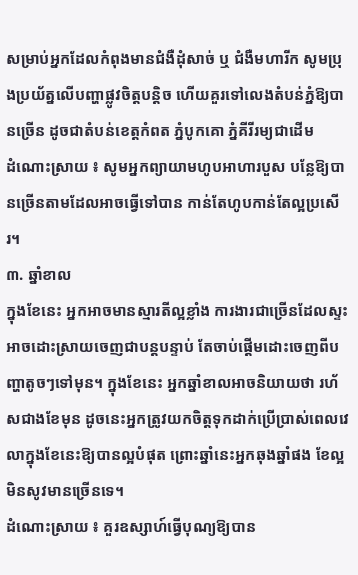សម្រាប់អ្នកដែលកំពុងមានជំងឺដុំសាច់ ឬ ជំងឺមហារីក សូមប្រុងប្រយ័ត្នលើបញ្ហាផ្លូវចិត្តបន្តិច ហើយគួរទៅលេងតំបន់ភ្នំឱ្យបានច្រើន ដូចជាតំបន់ខេត្តកំពត ភ្នំបូកគោ ភ្នំគីរីរម្យជាដើម
ដំណោះស្រាយ ៖ សូមអ្នកព្យាយាមហូបអាហារបួស បន្លែឱ្យបានច្រើនតាមដែលអាចធ្វើទៅបាន កាន់តែហូបកាន់តែល្អប្រសើរ។
៣. ឆ្នាំខាល
ក្នុងខែនេះ អ្នកអាចមានស្មារតីល្អខ្លាំង ការងារជាច្រើនដែលស្ទះ អាចដោះស្រាយចេញជាបន្តបន្ទាប់ តែចាប់ផ្ដើមដោះចេញពីបញ្ហាតូចៗទៅមុន។ ក្នុងខែនេះ អ្នកឆ្នាំខាលអាចនិយាយថា រហ័សជាងខែមុន ដូចនេះអ្នកត្រូវយកចិត្តទុកដាក់ប្រើប្រាស់ពេលវេលាក្នុងខែនេះឱ្យបានល្អបំផុត ព្រោះឆ្នាំនេះអ្នកឆុងឆ្នាំផង ខែល្អមិនសូវមានច្រើនទេ។
ដំណោះស្រាយ ៖ គួរឧស្សាហ៍ធ្វើបុណ្យឱ្យបាន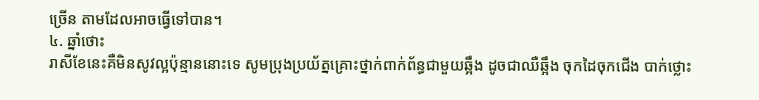ច្រើន តាមដែលអាចធ្វើទៅបាន។
៤. ឆ្នាំថោះ
រាសីខែនេះគឺមិនសូវល្អប៉ុន្មាននោះទេ សូមប្រុងប្រយ័ត្នគ្រោះថ្នាក់ពាក់ព័ន្ធជាមួយឆ្អឹង ដូចជាឈឺឆ្អឹង ចុកដៃចុកជើង បាក់ថ្លោះ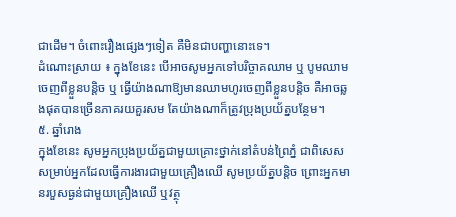ជាដើម។ ចំពោះរឿងផ្សេងៗទៀត គឺមិនជាបញ្ហានោះទេ។
ដំណោះស្រាយ ៖ ក្នុងខែនេះ បើអាចសូមអ្នកទៅបរិច្ចាគឈាម ឬ បូមឈាមចេញពីខ្លួនបន្តិច ឬ ធ្វើយ៉ាងណាឱ្យមានឈាមហូរចេញពីខ្លួនបន្តិច គឺអាចឆ្លងផុតបានច្រើនភាគរយគួរសម តែយ៉ាងណាក៏ត្រូវប្រុងប្រយ័ត្នបន្ថែម។
៥. ឆ្នាំរោង
ក្នុងខែនេះ សូមអ្នកប្រុងប្រយ័ត្នជាមួយគ្រោះថ្នាក់នៅតំបន់ព្រៃភ្នំ ជាពិសេសសម្រាប់អ្នកដែលធ្វើការងារជាមួយគ្រឿងឈើ សូមប្រយ័ត្នបន្តិច ព្រោះអ្នកមានរបួសធ្ងន់ជាមួយគ្រឿងឈើ ឬវត្ថុ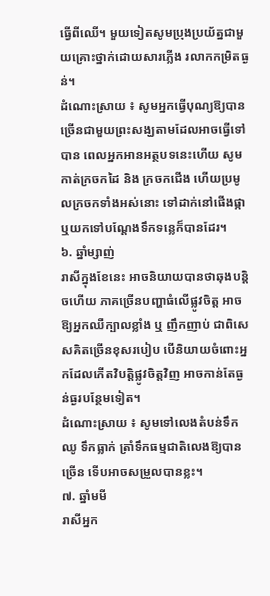ធ្វើពីឈើ។ មួយទៀតសូមប្រុងប្រយ័ត្នជាមួយគ្រោះថ្នាក់ដោយសារភ្លើង រលាកកម្រិតធ្ងន់។
ដំណោះស្រាយ ៖ សូមអ្នកធ្វើបុណ្យឱ្យបានច្រើនជាមួយព្រះសង្ឃតាមដែលអាចធ្វើទៅបាន ពេលអ្នកអានអត្ថបទនេះហើយ សូមកាត់ក្រចកដៃ និង ក្រចកជើង ហើយប្រមូលក្រចកទាំងអស់នោះ ទៅដាក់នៅផើងផ្កា ឬយកទៅបណ្ដែងទឹកទន្លេក៏បានដែរ។
៦. ឆ្នាំម្សាញ់
រាសីក្នុងខែនេះ អាចនិយាយបានថាឆុងបន្តិចហើយ ភាគច្រើនបញ្ហាធំលើផ្លូវចិត្ត អាចឱ្យអ្នកឈឺក្បាលខ្លាំង ឬ ញឹកញាប់ ជាពិសេសគិតច្រើនខុសរបៀប បើនិយាយចំពោះអ្នកដែលកើតវិបត្តិផ្លូវចិត្តវិញ អាចកាន់តែធ្ងន់ធ្ងរបន្ថែមទៀត។
ដំណោះស្រាយ ៖ សូមទៅលេងតំបន់ទឹកឈូ ទឹកធ្លាក់ ត្រាំទឹកធម្មជាតិលេងឱ្យបានច្រើន ទើបអាចសម្រួលបានខ្លះ។
៧. ឆ្នាំមមី
រាសីអ្នក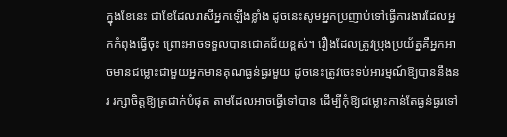ក្នុងខែនេះ ជាខែដែលរាសីអ្នកឡើងខ្លាំង ដូចនេះសូមអ្នកប្រញាប់ទៅធ្វើការងារដែលអ្នកកំពុងធ្វើចុះ ព្រោះអាចទទួលបានជោគជ័យខ្ពស់។ រឿងដែលត្រូវប្រុងប្រយ័ត្នគឺអ្នកអាចមានជម្លោះជាមួយអ្នកមានគុណធ្ងន់ធ្ងរមួយ ដូចនេះត្រូវចេះទប់អារម្មណ៍ឱ្យបាននឹងនរ រក្សាចិត្តឱ្យត្រជាក់បំផុត តាមដែលអាចធ្វើទៅបាន ដើម្បីកុំឱ្យជម្លោះកាន់តែធ្ងន់ធ្ងរទៅ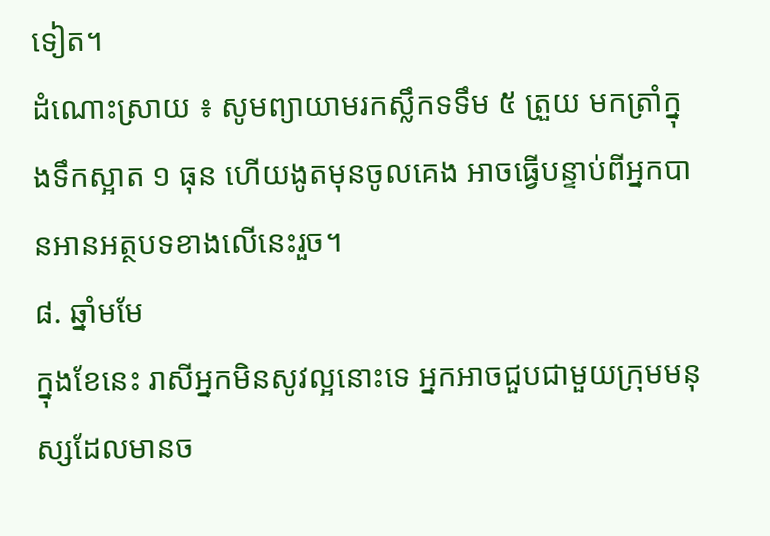ទៀត។
ដំណោះស្រាយ ៖ សូមព្យាយាមរកស្លឹកទទឹម ៥ ត្រួយ មកត្រាំក្នុងទឹកស្អាត ១ ធុន ហើយងូតមុនចូលគេង អាចធ្វើបន្ទាប់ពីអ្នកបានអានអត្ថបទខាងលើនេះរួច។
៨. ឆ្នាំមមែ
ក្នុងខែនេះ រាសីអ្នកមិនសូវល្អនោះទេ អ្នកអាចជួបជាមួយក្រុមមនុស្សដែលមានច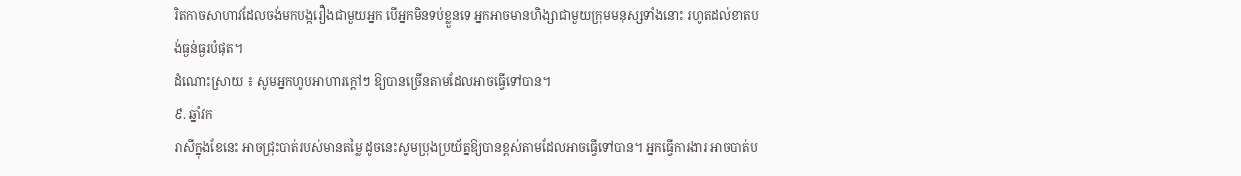រិតកាចសាហាវដែលចង់មកបង្ករឿងជាមួយអ្នក បើអ្នកមិនទប់ខ្លួនទេ អ្នកអាចមានហិង្សាជាមួយក្រុមមនុស្សទាំងនោះ រហូតដល់ខាតបង់ធ្ងន់ធ្ងរបំផុត។
ដំណោះស្រាយ ៖ សូមអ្នកហូបអាហារក្ដៅៗ ឱ្យបានច្រើនតាមដែលអាចធ្វើទៅបាន។
៩. ឆ្នាំវក
រាសីក្នុងខែនេះ អាចជ្រុះបាត់របស់មានតម្លៃ ដូចនេះសូមប្រុងប្រយ័ត្នឱ្យបានខ្ពស់តាមដែលអាចធ្វើទៅបាន។ អ្នកធ្វើការងារ អាចបាត់ប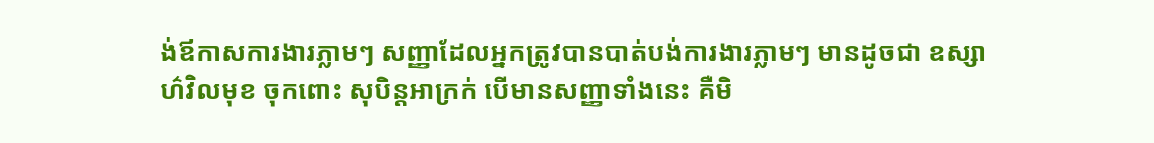ង់ឪកាសការងារភ្លាមៗ សញ្ញាដែលអ្នកត្រូវបានបាត់បង់ការងារភ្លាមៗ មានដូចជា ឧស្សាហ៌វិលមុខ ចុកពោះ សុបិន្តអាក្រក់ បើមានសញ្ញាទាំងនេះ គឺមិ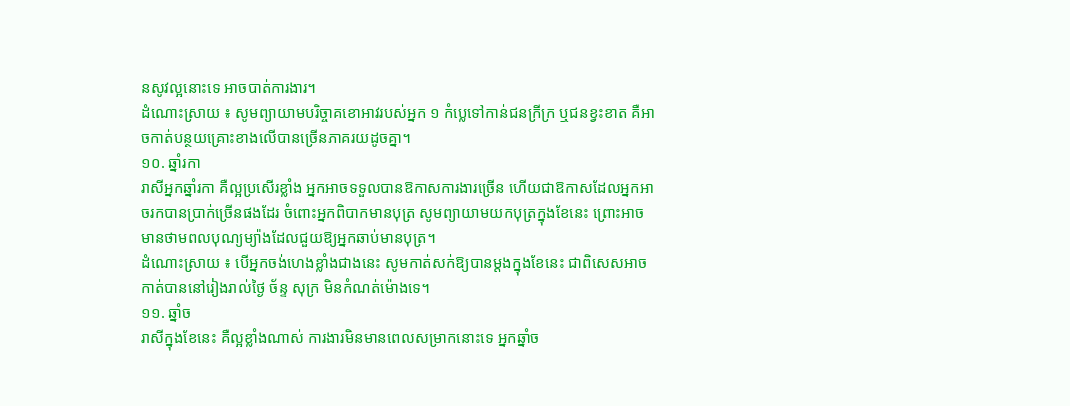នសូវល្អនោះទេ អាចបាត់ការងារ។
ដំណោះស្រាយ ៖ សូមព្យាយាមបរិច្ចាគខោអាវរបស់អ្នក ១ កំប្លេទៅកាន់ជនក្រីក្រ ឬជនខ្វះខាត គឺអាចកាត់បន្ថយគ្រោះខាងលើបានច្រើនភាគរយដូចគ្នា។
១០. ឆ្នាំរកា
រាសីអ្នកឆ្នាំរកា គឺល្អប្រសើរខ្លាំង អ្នកអាចទទួលបានឱកាសការងារច្រើន ហើយជាឱកាសដែលអ្នកអាចរកបានប្រាក់ច្រើនផងដែរ ចំពោះអ្នកពិបាកមានបុត្រ សូមព្យាយាមយកបុត្រក្នុងខែនេះ ព្រោះអាចមានថាមពលបុណ្យម្យ៉ាងដែលជួយឱ្យអ្នកឆាប់មានបុត្រ។
ដំណោះស្រាយ ៖ បើអ្នកចង់ហេងខ្លាំងជាងនេះ សូមកាត់សក់ឱ្យបានម្ដងក្នុងខែនេះ ជាពិសេសអាចកាត់បាននៅរៀងរាល់ថ្ងៃ ច័ន្ទ សុក្រ មិនកំណត់ម៉ោងទេ។
១១. ឆ្នាំច
រាសីក្នុងខែនេះ គឺល្អខ្លាំងណាស់ ការងារមិនមានពេលសម្រាកនោះទេ អ្នកឆ្នាំច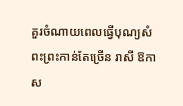គួរចំណាយពេលធ្វើបុណ្យសំពះព្រះកាន់តែច្រើន រាសី ឱកាស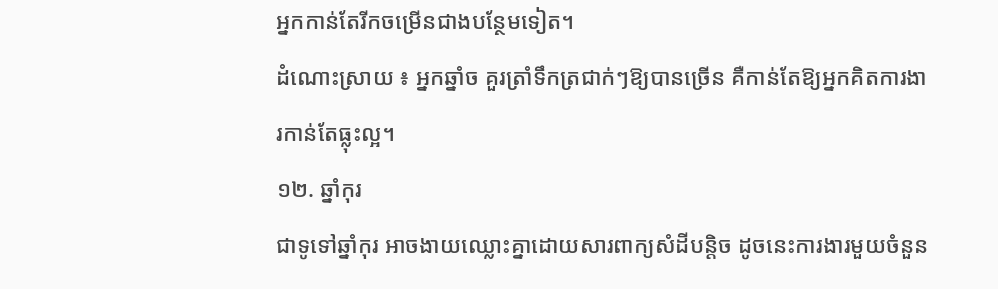អ្នកកាន់តែរីកចម្រើនជាងបន្ថែមទៀត។
ដំណោះស្រាយ ៖ អ្នកឆ្នាំច គួរត្រាំទឹកត្រជាក់ៗឱ្យបានច្រើន គឺកាន់តែឱ្យអ្នកគិតការងារកាន់តែធ្លុះល្អ។
១២. ឆ្នាំកុរ
ជាទូទៅឆ្នាំកុរ អាចងាយឈ្លោះគ្នាដោយសារពាក្យសំដីបន្តិច ដូចនេះការងារមួយចំនួន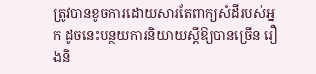ត្រូវបានខូចការដោយសារតែពាក្យសំដីរបស់អ្នក ដូចនេះបន្ថយការនិយាយស្ដីឱ្យបានច្រើន រឿងនិ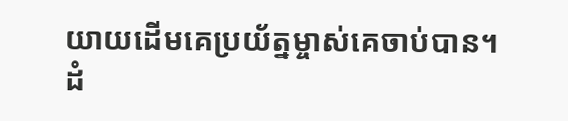យាយដើមគេប្រយ័ត្នម្ចាស់គេចាប់បាន។
ដំ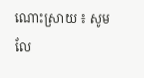ណោះស្រាយ ៖ សូមលែ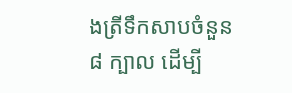ងត្រីទឹកសាបចំនួន ៨ ក្បាល ដើម្បី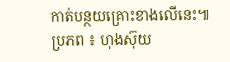កាត់បន្ថយគ្រោះខាងលើនេះ៕
ប្រភព ៖ ហុងស៊ុយ